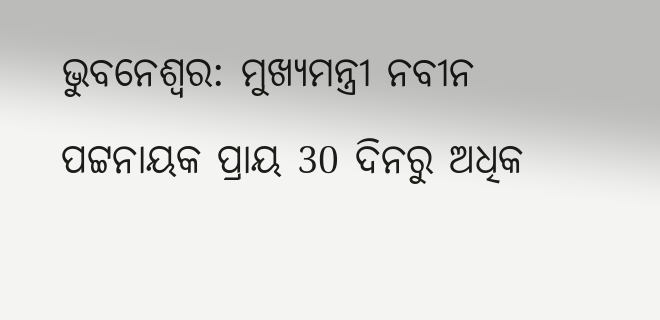ଭୁବନେଶ୍ବର: ମୁଖ୍ୟମନ୍ତ୍ରୀ ନବୀନ ପଟ୍ଟନାୟକ ପ୍ରାୟ 30 ଦିନରୁ ଅଧିକ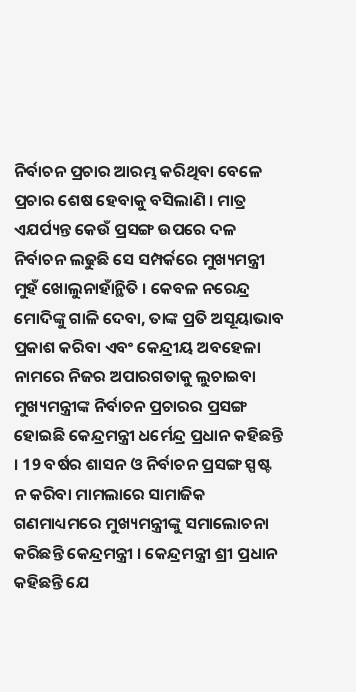ନିର୍ବାଚନ ପ୍ରଚାର ଆରମ୍ଭ କରିଥିବା ବେଳେ ପ୍ରଚାର ଶେଷ ହେବାକୁ ବସିଲାଣି । ମାତ୍ର ଏଯର୍ପ୍ୟନ୍ତ କେଉଁ ପ୍ରସଙ୍ଗ ଉପରେ ଦଳ ନିର୍ବାଚନ ଲଢୁଛି ସେ ସମ୍ପର୍କରେ ମୁଖ୍ୟମନ୍ତ୍ରୀ ମୁହଁ ଖୋଲୁନାହାଁନ୍ଥିତି । କେବଳ ନରେନ୍ଦ୍ର ମୋଦିଙ୍କୁ ଗାଳି ଦେବା, ତାଙ୍କ ପ୍ରତି ଅସୂୟାଭାବ ପ୍ରକାଶ କରିବା ଏବଂ କେନ୍ଦ୍ରୀୟ ଅବହେଳା ନାମରେ ନିଜର ଅପାରଗତାକୁ ଲୁଚାଇବା ମୁଖ୍ୟମନ୍ତ୍ରୀଙ୍କ ନିର୍ବାଚନ ପ୍ରଚାରର ପ୍ରସଙ୍ଗ ହୋଇଛି କେନ୍ଦ୍ରମନ୍ତ୍ରୀ ଧର୍ମେନ୍ଦ୍ର ପ୍ରଧାନ କହିଛନ୍ତି । 19 ବର୍ଷର ଶାସନ ଓ ନିର୍ବାଚନ ପ୍ରସଙ୍ଗ ସ୍ପଷ୍ଟ ନ କରିବା ମାମଲାରେ ସାମାଜିକ ଗଣମାଧ୍ୟମରେ ମୁଖ୍ୟମନ୍ତ୍ରୀଙ୍କୁ ସମାଲୋଚନା କରିଛନ୍ତି କେନ୍ଦ୍ରମନ୍ତ୍ରୀ । କେନ୍ଦ୍ରମନ୍ତ୍ରୀ ଶ୍ରୀ ପ୍ରଧାନ କହିଛନ୍ତି ଯେ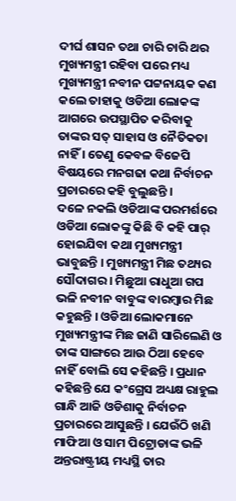ଦୀର୍ଘ ଶାସନ ତଥା ଚାରି ଚାରି ଥର ମୁଖ୍ୟମନ୍ତ୍ରୀ ରହିବା ପରେ ମଧ୍ୟ ମୁଖ୍ୟମନ୍ତ୍ରୀ ନବୀନ ପଟ୍ଟନାୟକ କଣ କଲେ ତାହାକୁ ଓଡିଆ ଲୋକଙ୍କ ଆଗରେ ଉପସ୍ଥାପିତ କରିବାକୁ ତାଙ୍କର ସତ୍ ସାହାସ ଓ ନୈତିକତା ନାହିଁ । ତେଣୁ କେବଳ ବିଜେପି ବିଷୟରେ ମନଗଢା କଥା ନିର୍ବାଚନ ପ୍ରଚାରରେ କହି ବୁଲୁଛନ୍ତି ।
ଦଳେ ନକଲି ଓଡିଆଙ୍କ ପରମର୍ଶରେ ଓଡିଆ ଲୋକଙ୍କୁ କିଛି ବି କହି ପାର୍ ହୋଇଯିବା କଥା ମୁଖ୍ୟମନ୍ତ୍ରୀ ଭାବୁଛନ୍ତି । ମୁଖ୍ୟମନ୍ତ୍ରୀ ମିଛ ତଥ୍ୟର ସୌଦାଗର । ମିଛୁଆ ରାଧୁଆ ଗପ ଭଳି ନବୀନ ବାବୁଙ୍କ ବାରମ୍ବାର ମିଛ କହୁଛନ୍ତି । ଓଡିଆ ଲୋକମାନେ ମୁଖ୍ୟମନ୍ତ୍ରୀଙ୍କ ମିଛ ଜାଣି ସାରିଲେଣି ଓ ତାଙ୍କ ସାଙ୍ଗରେ ଆଉ ଠିଆ ହେବେ ନାହିଁ ବୋଲି ସେ କହିଛନ୍ତି । ପ୍ରଧାନ କହିଛନ୍ତି ଯେ କଂଗ୍ରେସ ଅଧ୍ୟକ୍ଷ ରାହୁଲ ଗାନ୍ଧି ଆଜି ଓଡିଶାକୁ ନିର୍ବାଚନ ପ୍ରଚାରରେ ଆସୁଛନ୍ତି । ଯେଉଁଠି ଖଣି ମାଫିଆ ଓ ସାମ ପିଟ୍ରୋଡାଙ୍କ ଭଳି ଅନ୍ତରାଷ୍ଟ୍ରୀୟ ମଧ୍ୟସ୍ଥି ତାର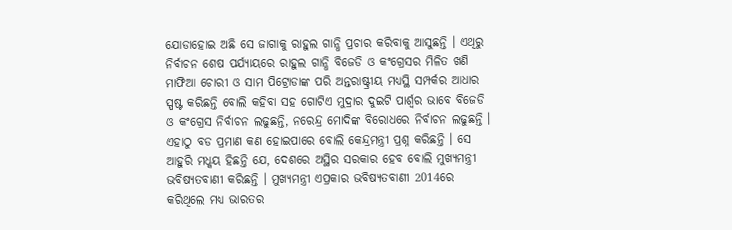ଯୋଡାହୋଇ ଅଛି ସେ ଜାଗାକୁ ରାହୁଲ ଗାନ୍ଧି ପ୍ରଚାର କରିବାକୁ ଆସୁଛନ୍ତି । ଏଥିରୁ ନିର୍ବାଚନ ଶେଷ ପର୍ଯ୍ୟାୟରେ ରାହୁଲ ଗାନ୍ଧି ବିଜେଡି ଓ କଂଗ୍ରେସର ମିଳିତ ଖଣି ମାଫିଆ ଚୋରୀ ଓ ସାମ ପିଟ୍ରୋଡାଙ୍କ ପରି ଅନ୍ତରାଷ୍ଟ୍ରୀୟ ମଧ୍ୟସ୍ଥି ସମ୍ପର୍କର ଆଧାର ସ୍ପଷ୍ଟ କରିଛନ୍ତି ବୋଲି କହିବା ସହ ଗୋଟିଏ ମୁଦ୍ରାର ଦୁଇଟି ପାର୍ଶ୍ବର ଭାବେ ବିଜେଡି ଓ କଂଗ୍ରେସ ନିର୍ବାଚନ ଲଢୁଛନ୍ତି, ନରେନ୍ଦ୍ର ମୋଦିଙ୍କ ବିରୋଧରେ ନିର୍ବାଚନ ଲଢୁଛନ୍ତି ।
ଏହାଠୁ ବଡ ପ୍ରମାଣ କଣ ହୋଇପାରେ ବୋଲି କେନ୍ଦ୍ରମନ୍ତ୍ରୀ ପ୍ରଶ୍ନ କରିଛନ୍ତି । ସେ ଆହୁରି ମଧ୍କୟ ହିଛନ୍ତି ଯେ, ଦେଶରେ ଅସ୍ଥିର ସରକାର ହେବ ବୋଲି ମୁଖ୍ୟମନ୍ତ୍ରୀ ଭବିଷ୍ୟତବାଣୀ କରିଛନ୍ତି । ମୁଖ୍ୟମନ୍ତ୍ରୀ ଏପ୍ରକାର ଭବିଷ୍ୟତବାଣୀ 2014ରେ କରିଥିଲେ ମଧ୍ୟ ଭାରତର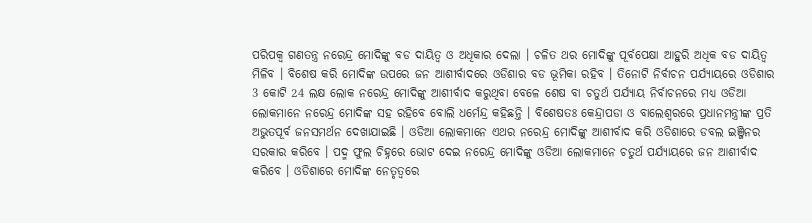ପରିପକ୍ବ ଗଣତନ୍ତ୍ର ନରେନ୍ଦ୍ର ମୋଦିଙ୍କୁ ବଡ ଦାୟିତ୍ବ ଓ ଅଧିକାର ଦେଲା । ଚଳିତ ଥର ମୋଦିଙ୍କୁ ପୂର୍ବପେକ୍ଷା ଆହୁରି ଅଧିକ ବଡ ଦାୟିତ୍ବ ମିଳିବ । ବିଶେଷ କରି ମୋଦିଙ୍କ ଉପରେ ଜନ ଆଶୀର୍ବାଦରେ ଓଡିଶାର ବଡ ଭୂମିକା ରହିବ । ତିନୋଟି ନିର୍ବାଚନ ପର୍ଯ୍ୟାୟରେ ଓଡିଶାର 3 କୋଟି 24 ଲକ୍ଷ ଲୋକ ନରେନ୍ଦ୍ର ମୋଦିଙ୍କୁ ଆଶୀର୍ବାଦ କରୁଥିବା ବେଳେ ଶେଷ ବା ଚତୁର୍ଥ ପର୍ଯ୍ୟାୟ ନିର୍ବାଚନରେ ମଧ୍ୟ ଓଡିଆ ଲୋକମାନେ ନରେନ୍ଦ୍ର ମୋଦିଙ୍କ ସହ ରହିବେ ବୋଲି ଧର୍ମେନ୍ଦ୍ର କହିଛନ୍ତି । ବିଶେଷତଃ କେନ୍ଦ୍ରାପଡା ଓ ବାଲେଶ୍ବରରେ ପ୍ରଧାନମନ୍ତ୍ରୀଙ୍କ ପ୍ରତି ଅଭୁତପୂର୍ବ ଜନସମର୍ଥନ ଦେଖାଯାଇଛି । ଓଡିଆ ଲୋକମାନେ ଏଥର ନରେନ୍ଦ୍ର ମୋଦିଙ୍କୁ ଆଶୀର୍ବାଦ କରି ଓଡିଶାରେ ଡବଲ ଇଞ୍ଜିନର ସରକାର କରିବେ । ପଦ୍ମ ଫୁଲ ଚିହ୍ନରେ ଭୋଟ ଦେଇ ନରେନ୍ଦ୍ର ମୋଦିଙ୍କୁ ଓଡିଆ ଲୋକମାନେ ଚତୁର୍ଥ ପର୍ଯ୍ୟାୟରେ ଜନ ଆଶୀର୍ବାଦ କରିବେ । ଓଡିଶାରେ ମୋଦିଙ୍କ ନେତୃତ୍ବରେ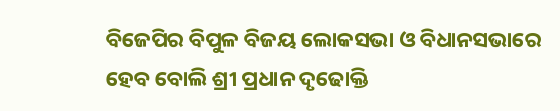ବିଜେପିର ବିପୁଳ ବିଜୟ ଲୋକସଭା ଓ ବିଧାନସଭାରେ ହେବ ବୋଲି ଶ୍ରୀ ପ୍ରଧାନ ଦୃଢୋକ୍ତି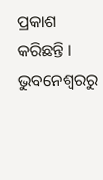ପ୍ରକାଶ କରିଛନ୍ତି ।
ଭୁବନେଶ୍ବରରୁ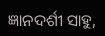ଜ୍ଞାନଦର୍ଶୀ ସାହୁ,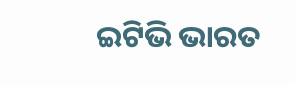ଇଟିଭି ଭାରତ